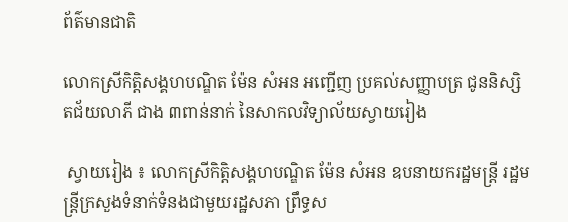ព័ត៌មានជាតិ

លោកស្រីកិត្តិសង្គហបណ្ឌិត ម៉ែន សំអន អញ្ជើញ ប្រគល់សញ្ញាបត្រ ជូននិស្សិតជ័យលាភី ជាង ៣ពាន់នាក់ នៃសាកលវិទ្យាល័យស្វាយរៀង

 ស្វាយរៀង ៖ លោកស្រីកិត្តិសង្គហបណ្ឌិត ម៉ែន សំអន ឧបនាយករដ្ឋមន្ត្រី រដ្ឋមន្ត្រីក្រសួងទំនាក់ទំនងជាមួយរដ្ឋសភា ព្រឹទ្ធស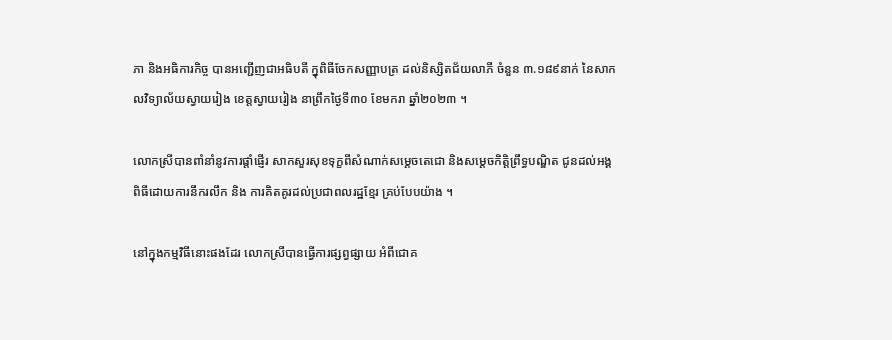ភា និងអធិការកិច្ច បានអញ្ជើញជាអធិបតី ក្នុពិធីចែកសញ្ញាបត្រ ដល់និស្សិតជ័យលាភី ចំនួន ៣.១៨៩នាក់ នៃសាកលវិទ្យាល័យស្វាយរៀង ខេត្តស្វាយរៀង នាព្រឹកថ្ងៃទី៣០ ខែមករា ឆ្នាំ២០២៣ ។

លោកស្រីបានពាំនាំនូវការផ្តាំផ្ញើរ សាកសួរសុខទុក្ខពីសំណាក់សម្តេចតេជោ និងសម្តេចកិត្តិព្រឹទ្ធបណ្ឌិត ជូនដល់អង្គពិធីដោយការនឹករលឹក និង ការគិតគូរដល់ប្រជាពលរដ្ឋខ្មែរ គ្រប់បែបយ៉ាង ។

នៅក្នុងកម្មវិធីនោះផងដែរ លោកស្រីបានធ្វើការផ្សព្វផ្សាយ អំពីជោគ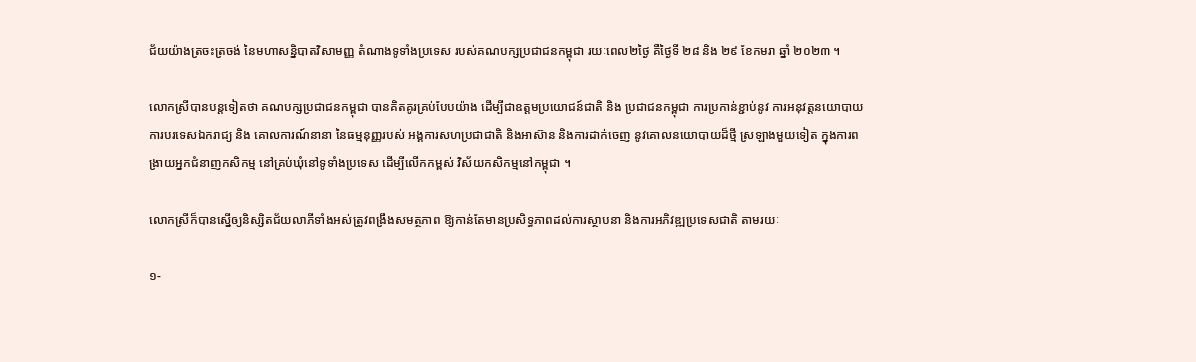ជ័យយ៉ាងត្រចះត្រចង់ នៃមហាសន្និបាតវិសាមញ្ញ តំណាងទូទាំងប្រទេស របស់គណបក្សប្រជាជនកម្ពុជា រយៈពេល២ថ្ងៃ គឺថ្ងៃទី ២៨ និង ២៩ ខែកមរា ឆ្នាំ ២០២៣ ។

លោកស្រីបានបន្តទៀតថា គណបក្សប្រជាជនកម្ពុជា បានគិតគូរគ្រប់បែបយ៉ាង ដើម្បីជាឧត្តមប្រយោជន៍ជាតិ និង ប្រជាជនកម្ពុជា ការប្រកាន់ខ្ជាប់នូវ ការអនុវត្តនយោបាយ ការបរទេសឯករាជ្យ និង គោលការណ៍នានា នៃធម្មនុញ្ញរបស់ អង្គការសហប្រជាជាតិ និងអាស៊ាន និងការដាក់ចេញ នូវគោលនយោបាយដ៏ថ្មី ស្រឡាងមួយទៀត ក្នុងការពង្រាយអ្នកជំនាញកសិកម្ម នៅគ្រប់ឃុំនៅទូទាំងប្រទេស ដើម្បីលើកកម្ពស់ វិស័យកសិកម្មនៅកម្ពុជា ។

លោកស្រីក៏បានស្នើឲ្យនិស្សិតជ័យលាភីទាំងអស់ត្រូវពង្រឹងសមត្ថភាព ឱ្យកាន់តែមានប្រសិទ្ធភាពដល់ការស្ថាបនា និងការអភិវឌ្ឍប្រទេសជាតិ តាមរយៈ

១-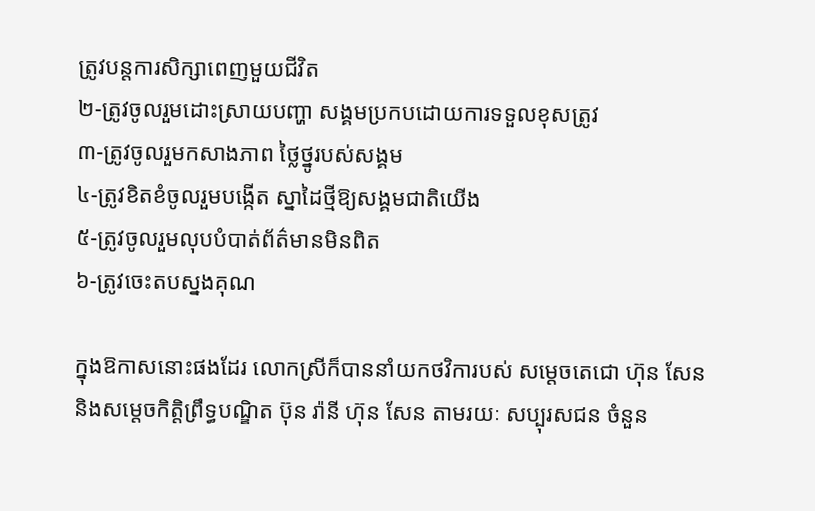ត្រូវបន្តការសិក្សាពេញមួយជីវិត
២-ត្រូវចូលរួមដោះស្រាយបញ្ហា សង្គមប្រកបដោយការទទួលខុសត្រូវ
៣-ត្រូវចូលរួមកសាងភាព ថ្លៃថ្នូរបស់សង្គម
៤-ត្រូវខិតខំចូលរួមបង្កើត ស្នាដៃថ្មីឱ្យសង្គមជាតិយើង
៥-ត្រូវចូលរួមលុបបំបាត់ព័ត៌មានមិនពិត
៦-ត្រូវចេះតបស្នងគុណ

ក្នុងឱកាសនោះផងដែរ លោកស្រីក៏បាននាំយកថវិការបស់ សម្តេចតេជោ ហ៊ុន សែន និងសម្តេចកិត្តិព្រឹទ្ធបណ្ឌិត ប៊ុន រ៉ានី ហ៊ុន សែន តាមរយៈ សប្បុរសជន ចំនួន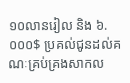១០លានរៀល និង ៦.០០០$ ប្រគល់ជូនដល់គណៈគ្រប់គ្រងសាកល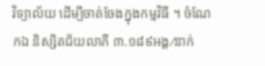វិទ្យាល័យ ដើម្បីចាត់ចែងក្នុងកម្មវិធី ។ ចំណែកឯ និស្សិតជ័យលាភី ៣.១៨៩អង្គ⁄នាក់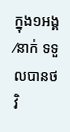ក្នុង១អង្គ⁄នាក់ ទទួលបានថវិ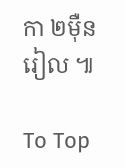កា ២ម៉ឺនរៀល ៕

To Top